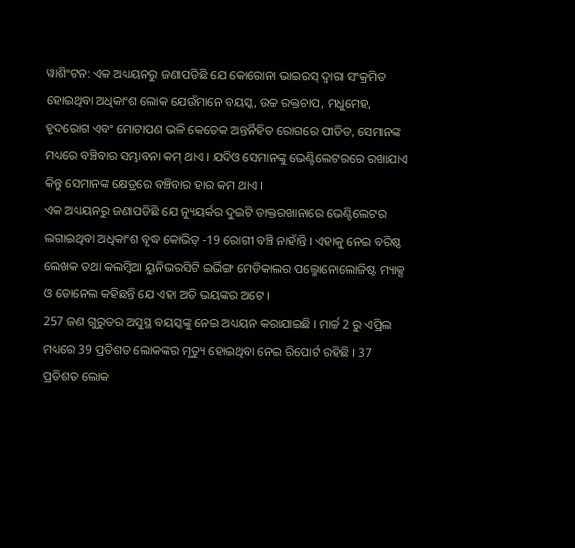ୱାଶିଂଟନ: ଏକ ଅଧ୍ୟୟନରୁ ଜଣାପଡିଛି ଯେ କୋରୋନା ଭାଇରସ୍ ଦ୍ବାରା ସଂକ୍ରମିତ ହୋଇଥିବା ଅଧିକାଂଶ ଲୋକ ଯେଉଁମାନେ ବୟସ୍କ, ଉଚ୍ଚ ରକ୍ତଚାପ, ମଧୁମେହ, ହୃଦରୋଗ ଏବଂ ମୋଟାପଣ ଭଳି କେତେକ ଅନ୍ତର୍ନିହିତ ରୋଗରେ ପୀଡିତ, ସେମାନଙ୍କ ମଧ୍ୟରେ ବଞ୍ଚିବାର ସମ୍ଭାବନା କମ୍ ଥାଏ । ଯଦିଓ ସେମାନଙ୍କୁ ଭେଣ୍ଟିଲେଟରରେ ରଖାଯାଏ କିନ୍ତୁ ସେମାନଙ୍କ କ୍ଷେତ୍ରରେ ବଞ୍ଚିବାର ହାର କମ ଥାଏ ।
ଏକ ଅଧ୍ୟୟନରୁ ଜଣାପଡିଛି ଯେ ନ୍ୟୁୟର୍କର ଦୁଇଟି ଡାକ୍ତରଖାନାରେ ଭେଣ୍ଟିଲେଟର ଲଗାଇଥିବା ଅଧିକାଂଶ ବୃଦ୍ଧ କୋଭିଡ୍ -19 ରୋଗୀ ବଞ୍ଚି ନାହାଁନ୍ତି । ଏହାକୁ ନେଇ ବରିଷ୍ଠ ଲେଖକ ତଥା କଲମ୍ବିଆ ୟୁନିଭରସିଟି ଇର୍ଭିଙ୍ଗ ମେଡିକାଲର ପଲ୍ମୋନୋଲୋଜିଷ୍ଟ ମ୍ୟାକ୍ସ ଓ ଡୋନେଲ କହିଛନ୍ତି ଯେ ଏହା ଅତି ଭୟଙ୍କର ଅଟେ ।
257 ଜଣ ଗୁରୁତର ଅସୁସ୍ଥ ବୟସ୍କଙ୍କୁ ନେଇ ଅଧ୍ୟୟନ କରାଯାଇଛି । ମାର୍ଚ୍ଚ 2 ରୁ ଏପ୍ରିଲ ମଧ୍ୟରେ 39 ପ୍ରତିଶତ ଲୋକଙ୍କର ମୃତ୍ୟୁ ହୋଇଥିବା ନେଇ ରିପୋର୍ଟ ରହିଛି । 37 ପ୍ରତିଶତ ଲୋକ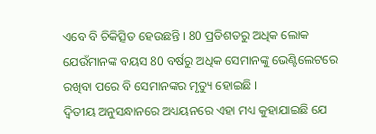ଏବେ ବି ଚିକିତ୍ସିତ ହେଉଛନ୍ତି । 80 ପ୍ରତିଶତରୁ ଅଧିକ ଲୋକ ଯେଉଁମାନଙ୍କ ବୟସ 80 ବର୍ଷରୁ ଅଧିକ ସେମାନଙ୍କୁ ଭେଣ୍ଟିଲେଟରେ ରଖିବା ପରେ ବି ସେମାନଙ୍କର ମୃତ୍ୟୁ ହୋଇଛି ।
ଦ୍ୱିତୀୟ ଅନୁସନ୍ଧାନରେ ଅଧ୍ୟୟନରେ ଏହା ମଧ୍ୟ କୁହାଯାଇଛି ଯେ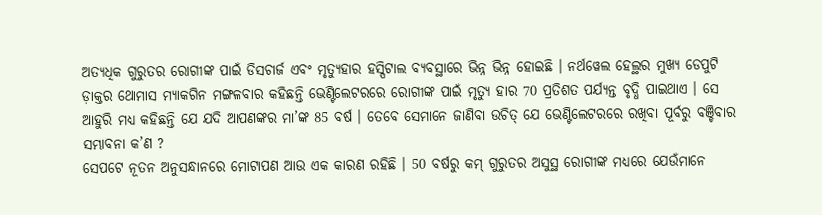ଅତ୍ୟଧିକ ଗୁରୁତର ରୋଗୀଙ୍କ ପାଇଁ ଡିସଚାର୍ଜ ଏବଂ ମୃତ୍ୟୁହାର ହସ୍ପିଟାଲ ବ୍ୟବସ୍ଥାରେ ଭିନ୍ନ ଭିନ୍ନ ହୋଇଛି । ନର୍ଥୱେଲ ହେଲ୍ଥର ମୁଖ୍ୟ ଡେପୁଟି ଡ଼ାକ୍ତର ଥୋମାସ ମ୍ୟାକଗିନ ମଙ୍ଗଳବାର କହିଛନ୍ତି ଭେଣ୍ଟିଲେଟରରେ ରୋଗୀଙ୍କ ପାଇଁ ମୃତ୍ୟୁ ହାର 70 ପ୍ରତିଶତ ପର୍ଯ୍ୟନ୍ତ ବୃଦ୍ଧି ପାଇଥାଏ । ସେ ଆହୁରି ମଧ୍ୟ କହିଛନ୍ତି ଯେ ଯଦି ଆପଣଙ୍କର ମା’ଙ୍କ 85 ବର୍ଷ । ତେବେ ସେମାନେ ଜାଣିବା ଉଚିତ୍ ଯେ ଭେଣ୍ଟିଲେଟରରେ ରଖିବା ପୂର୍ବରୁ ବଞ୍ଚିବାର ସମ୍ଭାବନା କ’ଣ ?
ସେପଟେ ନୂତନ ଅନୁସନ୍ଧାନରେ ମୋଟାପଣ ଆଉ ଏକ କାରଣ ରହିଛି । 50 ବର୍ଷରୁ କମ୍ ଗୁରୁତର ଅସୁସ୍ଥ ରୋଗୀଙ୍କ ମଧ୍ୟରେ ଯେଉଁମାନେ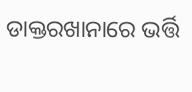ଡାକ୍ତରଖାନାରେ ଭର୍ତ୍ତି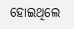ହୋଇଥିଲେ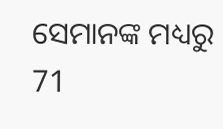ସେମାନଙ୍କ ମଧ୍ୟରୁ 71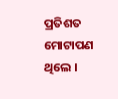ପ୍ରତିଶତ ମୋଟାପଣ ଥିଲେ ।